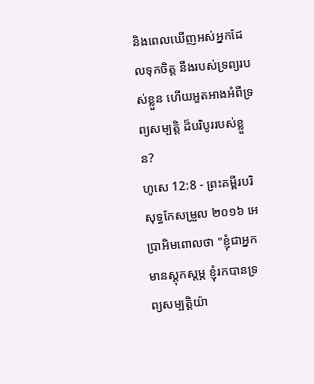និងពេលឃើញអស់អ្នកដែលទុកចិត្ត នឹងរបស់ទ្រព្យរបស់ខ្លួន ហើយអួតអាងអំពីទ្រព្យសម្បត្តិ ដ៏បរិបូររបស់ខ្លួន?
ហូសេ 12:8 - ព្រះគម្ពីរបរិសុទ្ធកែសម្រួល ២០១៦ អេប្រាអិមពោលថា "ខ្ញុំជាអ្នកមានស្ដុកស្ដម្ភ ខ្ញុំរកបានទ្រព្យសម្បត្តិយ៉ា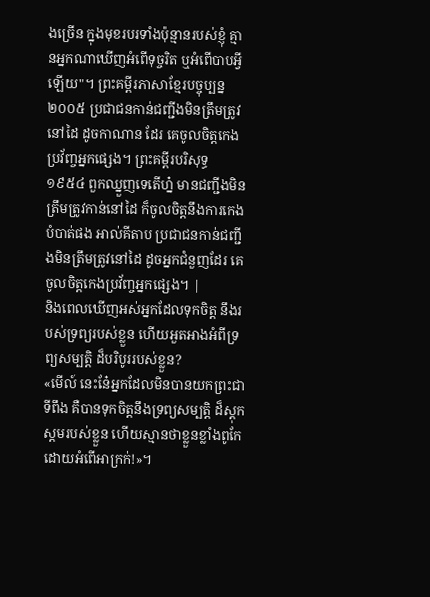ងច្រើន ក្នុងមុខរបរទាំងប៉ុន្មានរបស់ខ្ញុំ គ្មានអ្នកណាឃើញអំពើទុច្ចរិត ឬអំពើបាបអ្វីឡើយ"។ ព្រះគម្ពីរភាសាខ្មែរបច្ចុប្បន្ន ២០០៥ ប្រជាជនកាន់ជញ្ជីងមិនត្រឹមត្រូវនៅដៃ ដូចកាណាន ដែរ គេចូលចិត្តកេងប្រវ័ញ្ចអ្នកផ្សេង។ ព្រះគម្ពីរបរិសុទ្ធ ១៩៥៤ ពួកឈ្នួញទេតើហ្ន៎ មានជញ្ជីងមិនត្រឹមត្រូវកាន់នៅដៃ ក៏ចូលចិត្តនឹងការកេងបំបាត់ផង អាល់គីតាប ប្រជាជនកាន់ជញ្ជីងមិនត្រឹមត្រូវនៅដៃ ដូចអ្នកជំនួញដែរ គេចូលចិត្តកេងប្រវ័ញ្ចអ្នកផ្សេង។ |
និងពេលឃើញអស់អ្នកដែលទុកចិត្ត នឹងរបស់ទ្រព្យរបស់ខ្លួន ហើយអួតអាងអំពីទ្រព្យសម្បត្តិ ដ៏បរិបូររបស់ខ្លួន?
«មើល៍ នេះនែ៎អ្នកដែលមិនបានយកព្រះជាទីពឹង គឺបានទុកចិត្តនឹងទ្រព្យសម្បត្តិ ដ៏ស្ដុកស្ដមរបស់ខ្លួន ហើយស្មានថាខ្លួនខ្លាំងពូកែ ដោយអំពើអាក្រក់!»។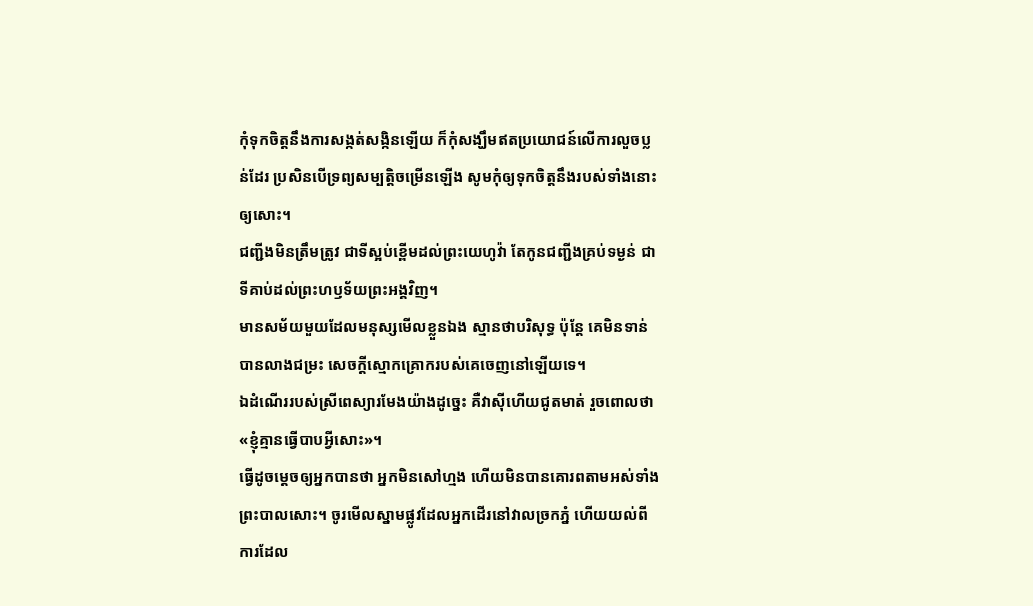កុំទុកចិត្តនឹងការសង្កត់សង្កិនឡើយ ក៏កុំសង្ឃឹមឥតប្រយោជន៍លើការលួចប្លន់ដែរ ប្រសិនបើទ្រព្យសម្បត្តិចម្រើនឡើង សូមកុំឲ្យទុកចិត្តនឹងរបស់ទាំងនោះឲ្យសោះ។
ជញ្ជីងមិនត្រឹមត្រូវ ជាទីស្អប់ខ្ពើមដល់ព្រះយេហូវ៉ា តែកូនជញ្ជីងគ្រប់ទម្ងន់ ជាទីគាប់ដល់ព្រះហឫទ័យព្រះអង្គវិញ។
មានសម័យមួយដែលមនុស្សមើលខ្លួនឯង ស្មានថាបរិសុទ្ធ ប៉ុន្តែ គេមិនទាន់បានលាងជម្រះ សេចក្ដីស្មោកគ្រោករបស់គេចេញនៅឡើយទេ។
ឯដំណើររបស់ស្រីពេស្យារមែងយ៉ាងដូច្នេះ គឺវាស៊ីហើយជូតមាត់ រួចពោលថា «ខ្ញុំគ្មានធ្វើបាបអ្វីសោះ»។
ធ្វើដូចម្តេចឲ្យអ្នកបានថា អ្នកមិនសៅហ្មង ហើយមិនបានគោរពតាមអស់ទាំងព្រះបាលសោះ។ ចូរមើលស្នាមផ្លូវដែលអ្នកដើរនៅវាលច្រកភ្នំ ហើយយល់ពីការដែល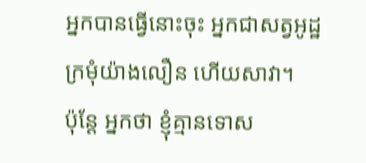អ្នកបានធ្វើនោះចុះ អ្នកជាសត្វអូដ្ឋក្រមុំយ៉ាងលឿន ហើយសាវា។
ប៉ុន្តែ អ្នកថា ខ្ញុំគ្មានទោស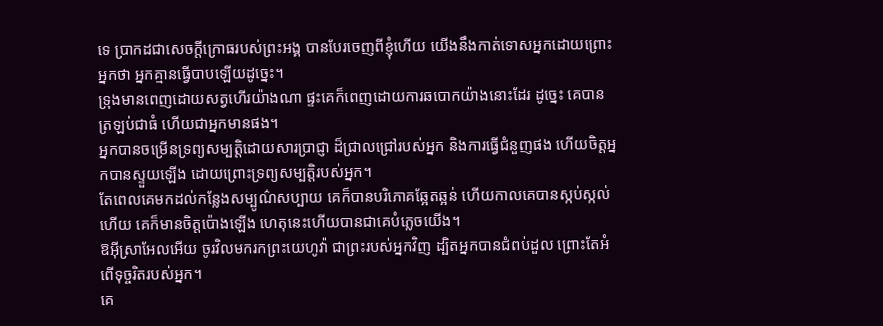ទេ ប្រាកដជាសេចក្ដីក្រោធរបស់ព្រះអង្គ បានបែរចេញពីខ្ញុំហើយ យើងនឹងកាត់ទោសអ្នកដោយព្រោះអ្នកថា អ្នកគ្មានធ្វើបាបឡើយដូច្នេះ។
ទ្រុងមានពេញដោយសត្វហើរយ៉ាងណា ផ្ទះគេក៏ពេញដោយការឆបោកយ៉ាងនោះដែរ ដូច្នេះ គេបានត្រឡប់ជាធំ ហើយជាអ្នកមានផង។
អ្នកបានចម្រើនទ្រព្យសម្បត្តិដោយសារប្រាជ្ញា ដ៏ជ្រាលជ្រៅរបស់អ្នក និងការធ្វើជំនួញផង ហើយចិត្តអ្នកបានស្ទួយឡើង ដោយព្រោះទ្រព្យសម្បត្តិរបស់អ្នក។
តែពេលគេមកដល់កន្លែងសម្បូណ៌សប្បាយ គេក៏បានបរិភោគឆ្អែតឆ្អន់ ហើយកាលគេបានស្កប់ស្កល់ហើយ គេក៏មានចិត្តប៉ោងឡើង ហេតុនេះហើយបានជាគេបំភ្លេចយើង។
ឱអ៊ីស្រាអែលអើយ ចូរវិលមករកព្រះយេហូវ៉ា ជាព្រះរបស់អ្នកវិញ ដ្បិតអ្នកបានជំពប់ដួល ព្រោះតែអំពើទុច្ចរិតរបស់អ្នក។
គេ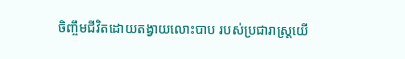ចិញ្ចឹមជីវិតដោយតង្វាយលោះបាប របស់ប្រជារាស្ត្រយើ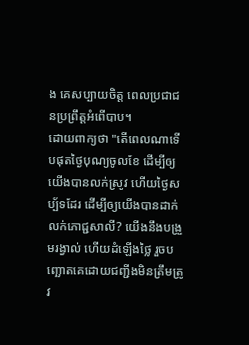ង គេសប្បាយចិត្ត ពេលប្រជាជនប្រព្រឹត្តអំពើបាប។
ដោយពាក្យថា "តើពេលណាទើបផុតថ្ងៃបុណ្យចូលខែ ដើម្បីឲ្យយើងបានលក់ស្រូវ ហើយថ្ងៃសប្ប័ទដែរ ដើម្បីឲ្យយើងបានដាក់លក់ភោជ្ជសាលី? យើងនឹងបង្រួមរង្វាល់ ហើយដំឡើងថ្លៃ រួចបញ្ឆោតគេដោយជញ្ជីងមិនត្រឹមត្រូវ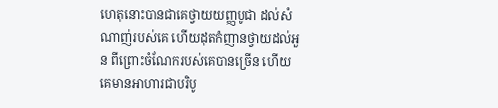ហេតុនោះបានជាគេថ្វាយយញ្ញបូជា ដល់សំណាញ់របស់គេ ហើយដុតកំញានថ្វាយដល់អួន ពីព្រោះចំណែករបស់គេបានច្រើន ហើយគេមានអាហារជាបរិបូ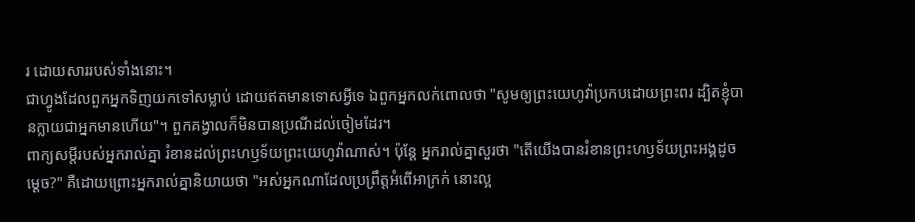រ ដោយសាររបស់ទាំងនោះ។
ជាហ្វូងដែលពួកអ្នកទិញយកទៅសម្លាប់ ដោយឥតមានទោសអ្វីទេ ឯពួកអ្នកលក់ពោលថា "សូមឲ្យព្រះយេហូវ៉ាប្រកបដោយព្រះពរ ដ្បិតខ្ញុំបានក្លាយជាអ្នកមានហើយ"។ ពួកគង្វាលក៏មិនបានប្រណីដល់ចៀមដែរ។
ពាក្យសម្ដីរបស់អ្នករាល់គ្នា រំខានដល់ព្រះហឫទ័យព្រះយេហូវ៉ាណាស់។ ប៉ុន្តែ អ្នករាល់គ្នាសួរថា "តើយើងបានរំខានព្រះហឫទ័យព្រះអង្គដូចម្ដេច?" គឺដោយព្រោះអ្នករាល់គ្នានិយាយថា "អស់អ្នកណាដែលប្រព្រឹត្តអំពើអាក្រក់ នោះល្អ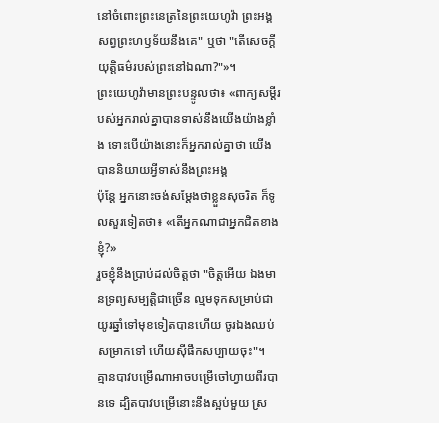នៅចំពោះព្រះនេត្រនៃព្រះយេហូវ៉ា ព្រះអង្គសព្វព្រះហឫទ័យនឹងគេ" ឬថា "តើសេចក្ដីយុត្តិធម៌របស់ព្រះនៅឯណា?"»។
ព្រះយេហូវ៉ាមានព្រះបន្ទូលថា៖ «ពាក្យសម្ដីរបស់អ្នករាល់គ្នាបានទាស់នឹងយើងយ៉ាងខ្លាំង ទោះបើយ៉ាងនោះក៏អ្នករាល់គ្នាថា យើងបាននិយាយអ្វីទាស់នឹងព្រះអង្គ
ប៉ុន្ដែ អ្នកនោះចង់សម្តែងថាខ្លួនសុចរិត ក៏ទូលសួរទៀតថា៖ «តើអ្នកណាជាអ្នកជិតខាងខ្ញុំ?»
រួចខ្ញុំនឹងប្រាប់ដល់ចិត្តថា "ចិត្តអើយ ឯងមានទ្រព្យសម្បត្តិជាច្រើន ល្មមទុកសម្រាប់ជាយូរឆ្នាំទៅមុខទៀតបានហើយ ចូរឯងឈប់សម្រាកទៅ ហើយស៊ីផឹកសប្បាយចុះ"។
គ្មានបាវបម្រើណាអាចបម្រើចៅហ្វាយពីរបានទេ ដ្បិតបាវបម្រើនោះនឹងស្អប់មួយ ស្រ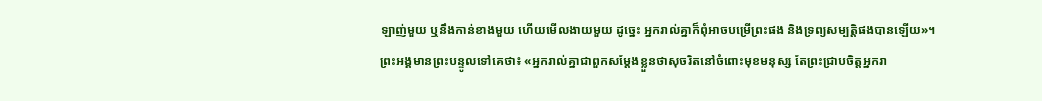ឡាញ់មួយ ឬនឹងកាន់ខាងមួយ ហើយមើលងាយមួយ ដូច្នេះ អ្នករាល់គ្នាក៏ពុំអាចបម្រើព្រះផង និងទ្រព្យសម្បត្តិផងបានឡើយ»។
ព្រះអង្គមានព្រះបន្ទូលទៅគេថា៖ «អ្នករាល់គ្នាជាពួកសម្តែងខ្លួនថាសុចរិតនៅចំពោះមុខមនុស្ស តែព្រះជ្រាបចិត្តអ្នករា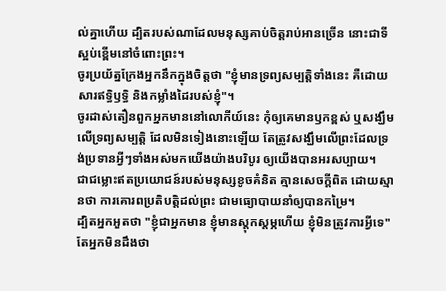ល់គ្នាហើយ ដ្បិតរបស់ណាដែលមនុស្សគាប់ចិត្តរាប់អានច្រើន នោះជាទីស្អប់ខ្ពើមនៅចំពោះព្រះ។
ចូរប្រយ័ត្នក្រែងអ្នកនឹកក្នុងចិត្តថា "ខ្ញុំមានទ្រព្យសម្បត្តិទាំងនេះ គឺដោយសារឥទ្ធិឫទ្ធិ និងកម្លាំងដៃរបស់ខ្ញុំ"។
ចូរដាស់តឿនពួកអ្នកមាននៅលោកីយ៍នេះ កុំឲ្យគេមានឫកខ្ពស់ ឬសង្ឃឹមលើទ្រព្យសម្បត្តិ ដែលមិនទៀងនោះឡើយ តែត្រូវសង្ឃឹមលើព្រះដែលទ្រង់ប្រទានអ្វីៗទាំងអស់មកយើងយ៉ាងបរិបូរ ឲ្យយើងបានអរសប្បាយ។
ជាជម្លោះឥតប្រយោជន៍របស់មនុស្សខូចគំនិត គ្មានសេចក្ដីពិត ដោយស្មានថា ការគោរពប្រតិបត្តិដល់ព្រះ ជាមធ្យោបាយនាំឲ្យបានកម្រៃ។
ដ្បិតអ្នកអួតថា "ខ្ញុំជាអ្នកមាន ខ្ញុំមានស្តុកស្តម្ភហើយ ខ្ញុំមិនត្រូវការអ្វីទេ" តែអ្នកមិនដឹងថា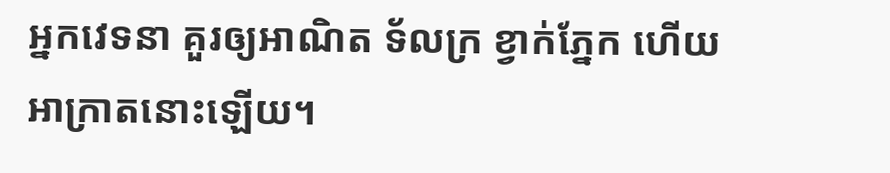អ្នកវេទនា គួរឲ្យអាណិត ទ័លក្រ ខ្វាក់ភ្នែក ហើយអាក្រាតនោះឡើយ។